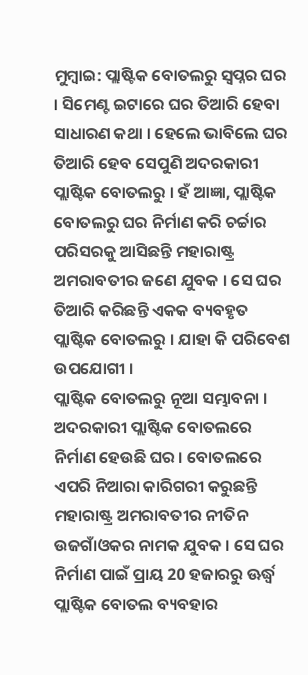ମୁମ୍ବାଇ: ପ୍ଲାଷ୍ଟିକ ବୋତଲରୁ ସ୍ବପ୍ନର ଘର । ସିମେଣ୍ଟ ଇଟାରେ ଘର ତିଆରି ହେବା ସାଧାରଣ କଥା । ହେଲେ ଭାବିଲେ ଘର ତିଆରି ହେବ ସେପୁଣି ଅଦରକାରୀ ପ୍ଲାଷ୍ଟିକ ବୋତଲରୁ । ହଁ ଆଜ୍ଞା, ପ୍ଲାଷ୍ଟିକ ବୋତଲରୁ ଘର ନିର୍ମାଣ କରି ଚର୍ଚ୍ଚାର ପରିସରକୁ ଆସିଛନ୍ତି ମହାରାଷ୍ଟ୍ର ଅମରାବତୀର ଜଣେ ଯୁବକ । ସେ ଘର ତିଆରି କରିଛନ୍ତି ଏକକ ବ୍ୟବହୃତ ପ୍ଲାଷ୍ଟିକ ବୋତଲରୁ । ଯାହା କି ପରିବେଶ ଉପଯୋଗୀ ।
ପ୍ଲାଷ୍ଟିକ ବୋତଲରୁ ନୂଆ ସମ୍ଭାବନା । ଅଦରକାରୀ ପ୍ଲାଷ୍ଟିକ ବୋତଲରେ ନିର୍ମାଣ ହେଉଛି ଘର । ବୋତଲରେ ଏପରି ନିଆରା କାରିଗରୀ କରୁଛନ୍ତି ମହାରାଷ୍ଟ୍ର ଅମରାବତୀର ନୀତିନ ଉଜଗାଁଓକର ନାମକ ଯୁବକ । ସେ ଘର ନିର୍ମାଣ ପାଇଁ ପ୍ରାୟ 20 ହଜାରରୁ ଊର୍ଦ୍ଧ୍ବ ପ୍ଲାଷ୍ଟିକ ବୋତଲ ବ୍ୟବହାର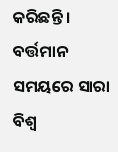କରିଛନ୍ତି । ବର୍ତ୍ତମାନ ସମୟରେ ସାରା ବିଶ୍ବ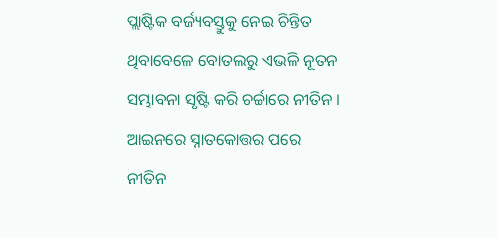ପ୍ଲାଷ୍ଟିକ ବର୍ଜ୍ୟବସ୍ତୁକୁ ନେଇ ଚିନ୍ତିତ ଥିବାବେଳେ ବୋତଲରୁ ଏଭଳି ନୂତନ ସମ୍ଭାବନା ସୃଷ୍ଟି କରି ଚର୍ଚ୍ଚାରେ ନୀତିନ । ଆଇନରେ ସ୍ନାତକୋତ୍ତର ପରେ ନୀତିନ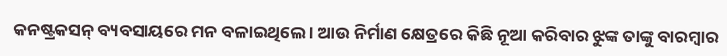କନଷ୍ଟ୍ରକସନ୍ ବ୍ୟବସାୟରେ ମନ ବଳାଇଥିଲେ । ଆଉ ନିର୍ମାଣ କ୍ଷେତ୍ରରେ କିଛି ନୂଆ କରିବାର ଝୁଙ୍କ ତାଙ୍କୁ ବାରମ୍ବାର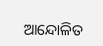ଆନ୍ଦୋଳିତ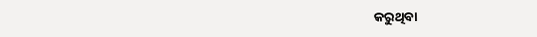କରୁଥିବା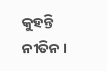କୁହନ୍ତି ନୀତିନ ।